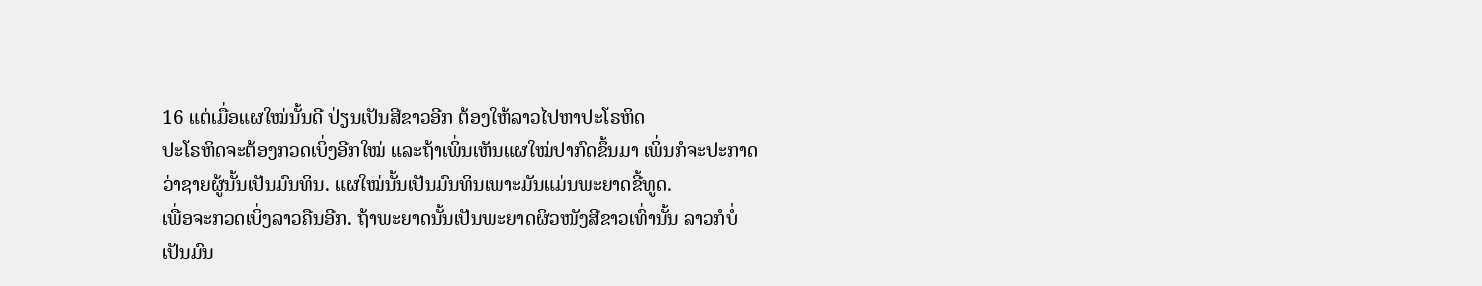16 ແຕ່ເມື່ອແຜໃໝ່ນັ້ນດີ ປ່ຽນເປັນສີຂາວອີກ ຕ້ອງໃຫ້ລາວໄປຫາປະໂຣຫິດ
ປະໂຣຫິດຈະຕ້ອງກວດເບິ່ງອີກໃໝ່ ແລະຖ້າເພິ່ນເຫັນແຜໃໝ່ປາກົດຂຶ້ນມາ ເພິ່ນກໍຈະປະກາດວ່າຊາຍຜູ້ນັ້ນເປັນມົນທິນ. ແຜໃໝ່ນັ້ນເປັນມົນທິນເພາະມັນແມ່ນພະຍາດຂີ້ທູດ.
ເພື່ອຈະກວດເບິ່ງລາວຄືນອີກ. ຖ້າພະຍາດນັ້ນເປັນພະຍາດຜິວໜັງສີຂາວເທົ່ານັ້ນ ລາວກໍບໍ່ເປັນມົນ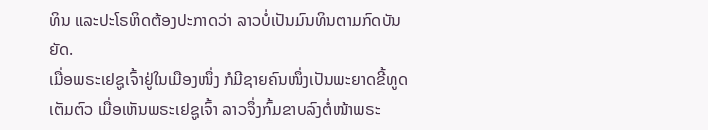ທິນ ແລະປະໂຣຫິດຕ້ອງປະກາດວ່າ ລາວບໍ່ເປັນມົນທິນຕາມກົດບັນຍັດ.
ເມື່ອພຣະເຢຊູເຈົ້າຢູ່ໃນເມືອງໜຶ່ງ ກໍມີຊາຍຄົນໜຶ່ງເປັນພະຍາດຂີ້ທູດເຕັມຕົວ ເມື່ອເຫັນພຣະເຢຊູເຈົ້າ ລາວຈຶ່ງກົ້ມຂາບລົງຕໍ່ໜ້າພຣະ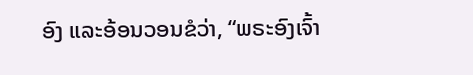ອົງ ແລະອ້ອນວອນຂໍວ່າ, “ພຣະອົງເຈົ້າ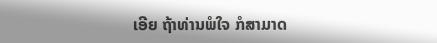ເອີຍ ຖ້າທ່ານພໍໃຈ ກໍສາມາດ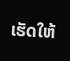ເຮັດໃຫ້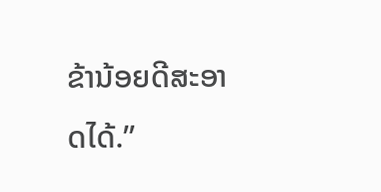ຂ້ານ້ອຍດີສະອາດໄດ້.”